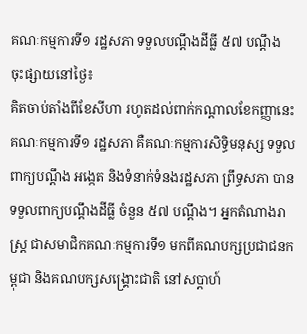គណៈកម្មការទី១ រដ្ឋសភា ទទួលបណ្តឹងដីធ្លី ៥៧ បណ្តឹង
ចុះផ្សាយនៅថ្ងៃ៖
គិតចាប់តាំងពីខែសីហា រហូតដល់ពាក់កណ្តាលខែកញ្ញានេះ គណៈកម្មការទី១ រដ្ឋសភា គឺគណៈកម្មការសិទ្ធិមនុស្ស ទទួលពាក្យបណ្តឹង អង្កេត និងទំនាក់ទំនងរដ្ឋសភា ព្រឹទ្ធសភា បានទទួលពាក្យបណ្តឹងដីធ្លី ចំនួន ៥៧ បណ្តឹង។ អ្នកតំណាងរាស្ត្រ ជាសមាជិកគណៈកម្មការទី១ មកពីគណបក្សប្រជាជនកម្ពុជា និងគណបក្សសង្គ្រោះជាតិ នៅសប្តាហ៍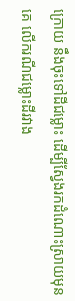ក្រោយ នឹងចុះទៅដីជម្លោះ ដើម្បីស្វែងរកដំណោះស្រាយមុនគេ លើករណីជម្លោះដីរវាង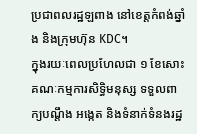ប្រជាពលរដ្ឋឡពាង នៅខេត្តកំពង់ឆ្នាំង និងក្រុមហ៊ុន KDC។
ក្នុងរយៈពេលប្រហែលជា ១ ខែសោះ គណៈកម្មការសិទ្ធិមនុស្ស ទទួលពាក្យបណ្តឹង អង្កេត និងទំនាក់ទំនងរដ្ឋ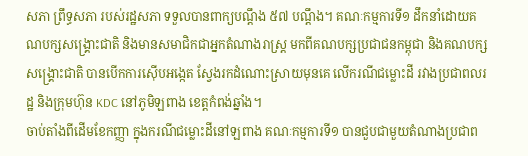សភា ព្រឹទ្ធសភា របស់រដ្ឋសភា ទទួលបានពាក្យបណ្តឹង ៥៧ បណ្តឹង។ គណៈកម្មការទី១ ដឹកនាំដោយគណបក្សសង្គ្រោះជាតិ និងមានសមាជិកជាអ្នកតំណាងរាស្ត្រ មកពីគណបក្សប្រជាជនកម្ពុជា និងគណបក្សសង្គ្រោះជាតិ បានបើកការស៊ើបអង្កេត ស្វែងរកដំណោះស្រាយមុនគេ លើករណីជម្លោះដី រវាងប្រជាពលរដ្ឋ និងក្រុមហ៊ុន KDC នៅភូមិឡពាង ខេត្តកំពង់ឆ្នាំង។
ចាប់តាំងពីដើមខែកញ្ញា ក្នុងករណីជម្លោះដីនៅឡពាង គណៈកម្មការទី១ បានជួបជាមួយតំណាងប្រជាព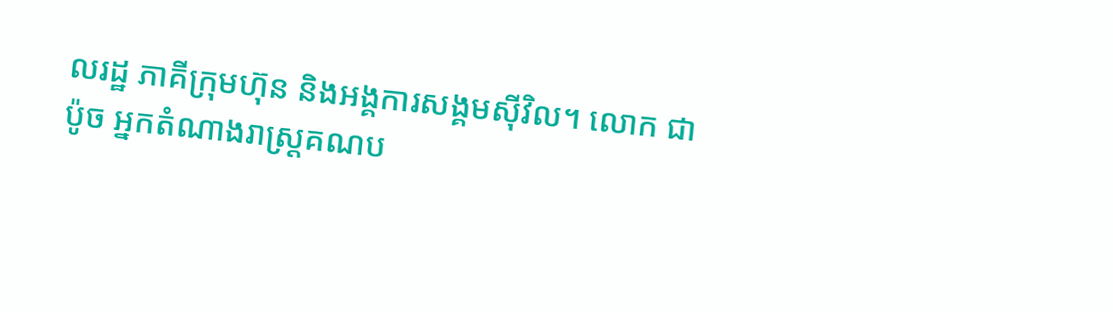លរដ្ឋ ភាគីក្រុមហ៊ុន និងអង្គការសង្គមស៊ីវិល។ លោក ជា ប៉ូច អ្នកតំណាងរាស្ត្រគណប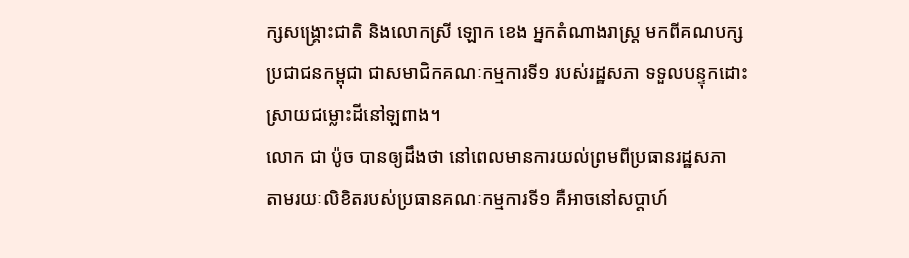ក្សសង្គ្រោះជាតិ និងលោកស្រី ឡោក ខេង អ្នកតំណាងរាស្ត្រ មកពីគណបក្សប្រជាជនកម្ពុជា ជាសមាជិកគណៈកម្មការទី១ របស់រដ្ឋសភា ទទួលបន្ទុកដោះស្រាយជម្លោះដីនៅឡពាង។
លោក ជា ប៉ូច បានឲ្យដឹងថា នៅពេលមានការយល់ព្រមពីប្រធានរដ្ឋសភា តាមរយៈលិខិតរបស់ប្រធានគណៈកម្មការទី១ គឺអាចនៅសប្តាហ៍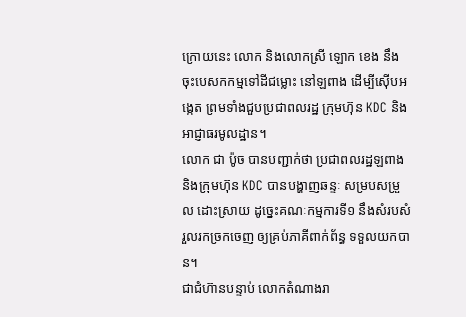ក្រោយនេះ លោក និងលោកស្រី ឡោក ខេង នឹងចុះបេសកកម្មទៅដីជម្លោះ នៅឡពាង ដើម្បីស៊ើបអង្កេត ព្រមទាំងជួបប្រជាពលរដ្ឋ ក្រុមហ៊ុន KDC និងអាជ្ញាធរមូលដ្ឋាន។
លោក ជា ប៉ូច បានបញ្ជាក់ថា ប្រជាពលរដ្ឋឡពាង និងក្រុមហ៊ុន KDC បានបង្ហាញឆន្ទៈ សម្របសម្រួល ដោះស្រាយ ដូច្នេះគណៈកម្មការទី១ នឹងសំរបសំរួលរកច្រកចេញ ឲ្យគ្រប់ភាគីពាក់ព័ន្ធ ទទួលយកបាន។
ជាជំហ៊ានបន្ទាប់ លោកតំណាងរា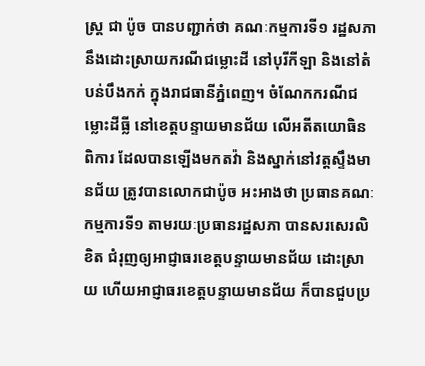ស្ត្រ ជា ប៉ូច បានបញ្ជាក់ថា គណៈកម្មការទី១ រដ្ឋសភា នឹងដោះស្រាយករណីជម្លោះដី នៅបុរីកីឡា និងនៅតំបន់បឹងកក់ ក្នុងរាជធានីភ្នំពេញ។ ចំណែកករណីជម្លោះដីធ្លី នៅខេត្តបន្ទាយមានជ័យ លើអតីតយោធិនពិការ ដែលបានឡើងមកតវ៉ា និងស្នាក់នៅវត្តស្ទឹងមានជ័យ ត្រូវបានលោកជាប៉ូច អះអាងថា ប្រធានគណៈកម្មការទី១ តាមរយៈប្រធានរដ្ឋសភា បានសរសេរលិខិត ជំរុញឲ្យអាជ្ញាធរខេត្តបន្ទាយមានជ័យ ដោះស្រាយ ហើយអាជ្ញាធរខេត្តបន្ទាយមានជ័យ ក៏បានជួបប្រ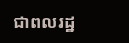ជាពលរដ្ឋ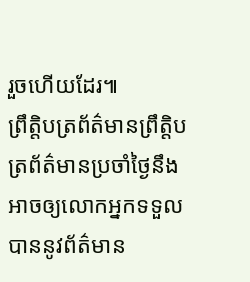រួចហើយដែរ៕
ព្រឹត្តិបត្រព័ត៌មានព្រឹត្តិបត្រព័ត៌មានប្រចាំថ្ងៃនឹងអាចឲ្យលោកអ្នកទទួលបាននូវព័ត៌មាន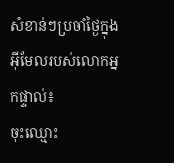សំខាន់ៗប្រចាំថ្ងៃក្នុងអ៊ីមែលរបស់លោកអ្នកផ្ទាល់៖
ចុះឈ្មោះ